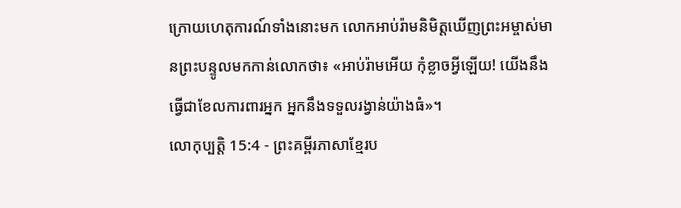ក្រោយហេតុការណ៍ទាំងនោះមក លោកអាប់រ៉ាមនិមិត្តឃើញព្រះអម្ចាស់មានព្រះបន្ទូលមកកាន់លោកថា៖ «អាប់រ៉ាមអើយ កុំខ្លាចអ្វីឡើយ! យើងនឹងធ្វើជាខែលការពារអ្នក អ្នកនឹងទទួលរង្វាន់យ៉ាងធំ»។
លោកុប្បត្តិ 15:4 - ព្រះគម្ពីរភាសាខ្មែរប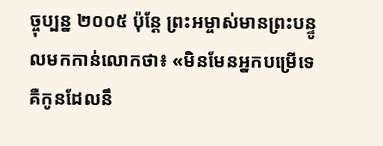ច្ចុប្បន្ន ២០០៥ ប៉ុន្តែ ព្រះអម្ចាស់មានព្រះបន្ទូលមកកាន់លោកថា៖ «មិនមែនអ្នកបម្រើទេ គឺកូនដែលនឹ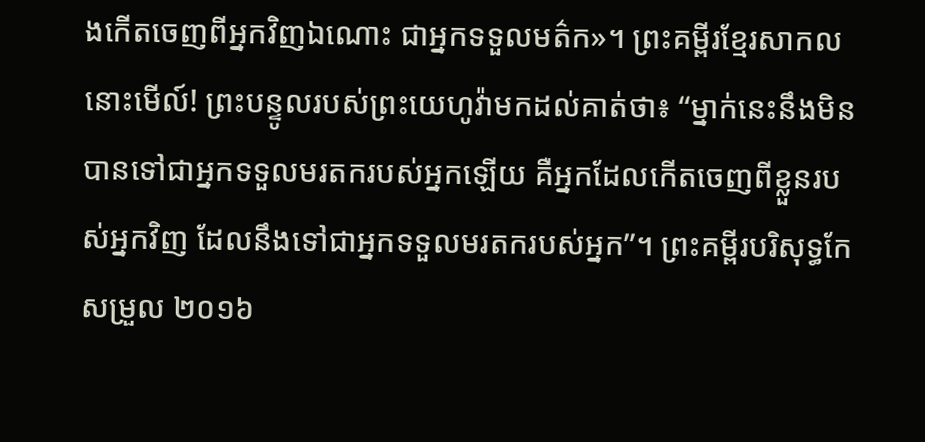ងកើតចេញពីអ្នកវិញឯណោះ ជាអ្នកទទួលមត៌ក»។ ព្រះគម្ពីរខ្មែរសាកល នោះមើល៍! ព្រះបន្ទូលរបស់ព្រះយេហូវ៉ាមកដល់គាត់ថា៖ “ម្នាក់នេះនឹងមិនបានទៅជាអ្នកទទួលមរតករបស់អ្នកឡើយ គឺអ្នកដែលកើតចេញពីខ្លួនរបស់អ្នកវិញ ដែលនឹងទៅជាអ្នកទទួលមរតករបស់អ្នក”។ ព្រះគម្ពីរបរិសុទ្ធកែសម្រួល ២០១៦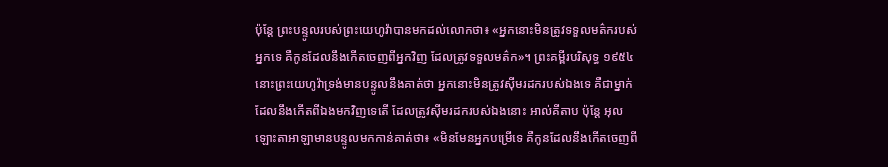ប៉ុន្ដែ ព្រះបន្ទូលរបស់ព្រះយេហូវ៉ាបានមកដល់លោកថា៖ «អ្នកនោះមិនត្រូវទទួលមត៌ករបស់អ្នកទេ គឺកូនដែលនឹងកើតចេញពីអ្នកវិញ ដែលត្រូវទទួលមត៌ក»។ ព្រះគម្ពីរបរិសុទ្ធ ១៩៥៤ នោះព្រះយេហូវ៉ាទ្រង់មានបន្ទូលនឹងគាត់ថា អ្នកនោះមិនត្រូវស៊ីមរដករបស់ឯងទេ គឺជាម្នាក់ដែលនឹងកើតពីឯងមកវិញទេតើ ដែលត្រូវស៊ីមរដករបស់ឯងនោះ អាល់គីតាប ប៉ុន្តែ អុលឡោះតាអាឡាមានបន្ទូលមកកាន់គាត់ថា៖ «មិនមែនអ្នកបម្រើទេ គឺកូនដែលនឹងកើតចេញពី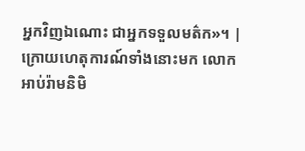អ្នកវិញឯណោះ ជាអ្នកទទួលមត៌ក»។ |
ក្រោយហេតុការណ៍ទាំងនោះមក លោកអាប់រ៉ាមនិមិ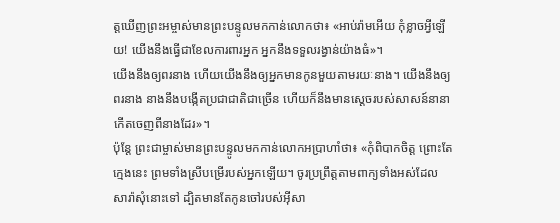ត្តឃើញព្រះអម្ចាស់មានព្រះបន្ទូលមកកាន់លោកថា៖ «អាប់រ៉ាមអើយ កុំខ្លាចអ្វីឡើយ! យើងនឹងធ្វើជាខែលការពារអ្នក អ្នកនឹងទទួលរង្វាន់យ៉ាងធំ»។
យើងនឹងឲ្យពរនាង ហើយយើងនឹងឲ្យអ្នកមានកូនមួយតាមរយៈនាង។ យើងនឹងឲ្យពរនាង នាងនឹងបង្កើតប្រជាជាតិជាច្រើន ហើយក៏នឹងមានស្ដេចរបស់សាសន៍នានា កើតចេញពីនាងដែរ»។
ប៉ុន្តែ ព្រះជាម្ចាស់មានព្រះបន្ទូលមកកាន់លោកអប្រាហាំថា៖ «កុំពិបាកចិត្ត ព្រោះតែក្មេងនេះ ព្រមទាំងស្រីបម្រើរបស់អ្នកឡើយ។ ចូរប្រព្រឹត្តតាមពាក្យទាំងអស់ដែលសារ៉ាសុំនោះទៅ ដ្បិតមានតែកូនចៅរបស់អ៊ីសា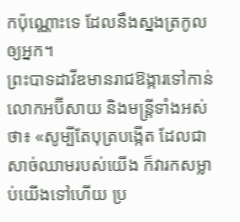កប៉ុណ្ណោះទេ ដែលនឹងស្នងត្រកូលឲ្យអ្នក។
ព្រះបាទដាវីឌមានរាជឱង្ការទៅកាន់លោកអប៊ីសាយ និងមន្ត្រីទាំងអស់ថា៖ «សូម្បីតែបុត្របង្កើត ដែលជាសាច់ឈាមរបស់យើង ក៏វារកសម្លាប់យើងទៅហើយ ប្រ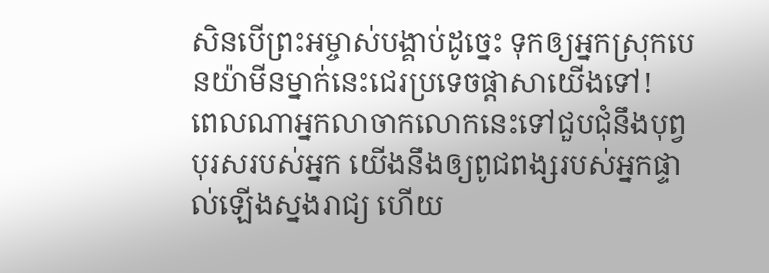សិនបើព្រះអម្ចាស់បង្គាប់ដូច្នេះ ទុកឲ្យអ្នកស្រុកបេនយ៉ាមីនម្នាក់នេះជេរប្រទេចផ្ដាសាយើងទៅ!
ពេលណាអ្នកលាចាកលោកនេះទៅជួបជុំនឹងបុព្វបុរសរបស់អ្នក យើងនឹងឲ្យពូជពង្សរបស់អ្នកផ្ទាល់ឡើងស្នងរាជ្យ ហើយ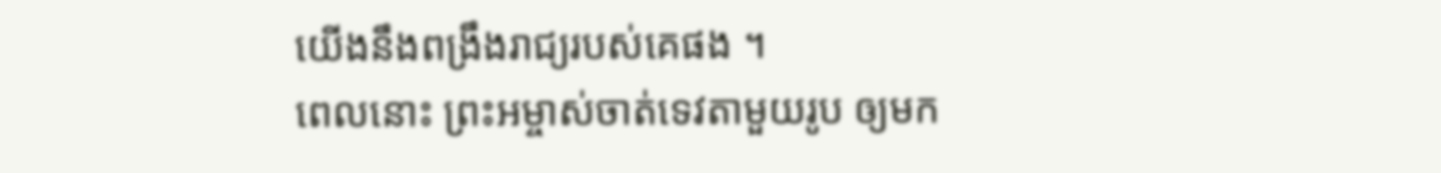យើងនឹងពង្រឹងរាជ្យរបស់គេផង ។
ពេលនោះ ព្រះអម្ចាស់ចាត់ទេវតាមួយរូប ឲ្យមក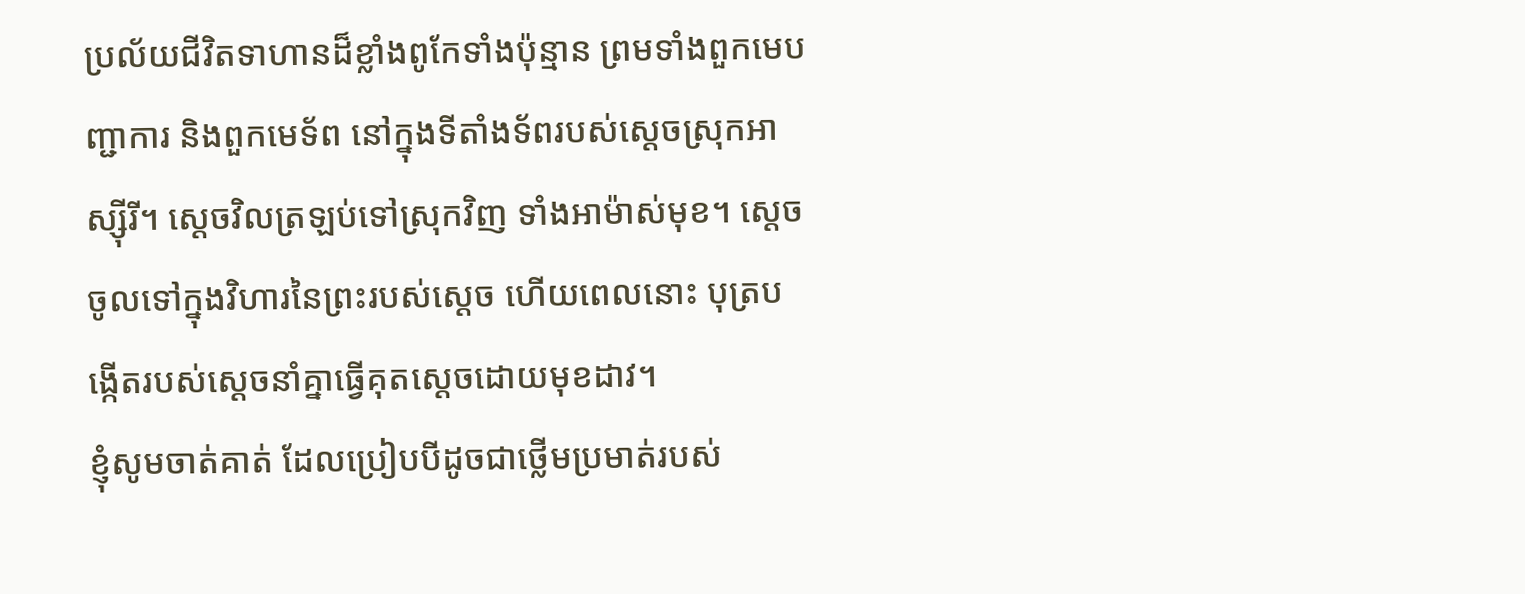ប្រល័យជីវិតទាហានដ៏ខ្លាំងពូកែទាំងប៉ុន្មាន ព្រមទាំងពួកមេបញ្ជាការ និងពួកមេទ័ព នៅក្នុងទីតាំងទ័ពរបស់ស្ដេចស្រុកអាស្ស៊ីរី។ ស្ដេចវិលត្រឡប់ទៅស្រុកវិញ ទាំងអាម៉ាស់មុខ។ ស្ដេចចូលទៅក្នុងវិហារនៃព្រះរបស់ស្ដេច ហើយពេលនោះ បុត្របង្កើតរបស់ស្ដេចនាំគ្នាធ្វើគុតស្ដេចដោយមុខដាវ។
ខ្ញុំសូមចាត់គាត់ ដែលប្រៀបបីដូចជាថ្លើមប្រមាត់របស់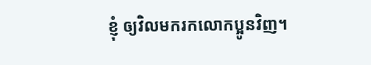ខ្ញុំ ឲ្យវិលមករកលោកប្អូនវិញ។